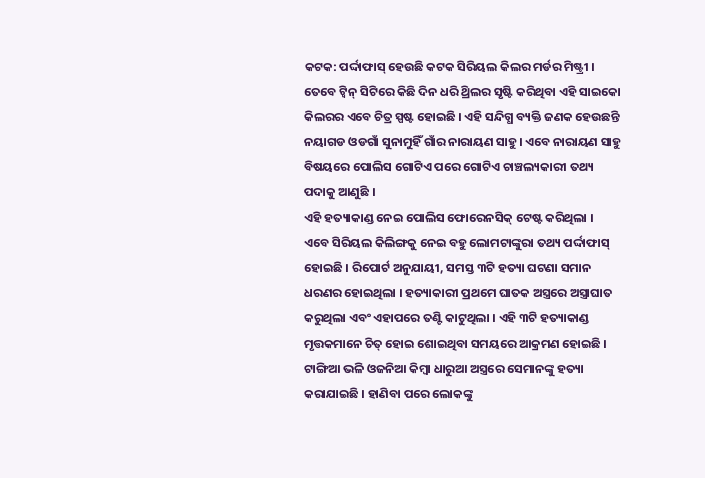କଟକ: ପର୍ଦ୍ଦାଫାସ୍ ହେଉଛି କଟକ ସିରିୟଲ କିଲର ମର୍ଡର ମିଷ୍ଟ୍ରୀ । ତେବେ ଟ୍ୱିନ୍ ସିଟିରେ କିଛି ଦିନ ଧରି ଥ୍ରିଲର ସୃଷ୍ଟି କରିଥିବା ଏହି ସାଇକୋ କିଲରର ଏବେ ଚିତ୍ର ସ୍ପଷ୍ଟ ହୋଇଛି । ଏହି ସନ୍ଦିଗ୍ଧ ବ୍ୟକ୍ତି ଜଣକ ହେଉଛନ୍ତି ନୟାଗଡ ଓଡଗାଁ ସୁନାମୁହିଁ ଗାଁର ନାରାୟଣ ସାହୁ । ଏବେ ନାରାୟଣ ସାହୁ ବିଷୟରେ ପୋଲିସ ଗୋଟିଏ ପରେ ଗୋଟିଏ ଚାଞ୍ଚଲ୍ୟକାରୀ ତଥ୍ୟ ପଦାକୁ ଆଣୁଛି ।
ଏହି ହତ୍ୟାକାଣ୍ଡ ନେଇ ପୋଲିସ ଫୋରେନସିକ୍ ଟେଷ୍ଟ କରିଥିଲା । ଏବେ ସିରିୟଲ କିଲିଙ୍ଗକୁ ନେଇ ବହୁ ଲୋମଟାଙ୍କୁରା ତଥ୍ୟ ପର୍ଦ୍ଦାଫାସ୍ ହୋଇଛି । ରିପୋର୍ଟ ଅନୁଯାୟୀ, ସମସ୍ତ ୩ଟି ହତ୍ୟା ଘଟଣା ସମାନ ଧରଣର ହୋଇଥିଲା । ହତ୍ୟାକାରୀ ପ୍ରଥମେ ଘାତକ ଅସ୍ତ୍ରରେ ଅସ୍ତ୍ରାଘାତ କରୁଥିଲା ଏବଂ ଏହାପରେ ତଣ୍ଟି କାଟୁଥିଲା । ଏହି ୩ଟି ହତ୍ୟାକାଣ୍ଡ ମୃତ୍ତକମାନେ ଚିତ୍ ହୋଇ ଶୋଇଥିବା ସମୟରେ ଆକ୍ରମଣ ହୋଇଛି । ଟାଙ୍ଗିଆ ଭଳି ଓଜନିଆ କିମ୍ବା ଧାରୁଆ ଅସ୍ତ୍ରରେ ସେମାନଙ୍କୁ ହତ୍ୟା କରାଯାଇଛି । ହାଣିବା ପରେ ଲୋକଙ୍କୁ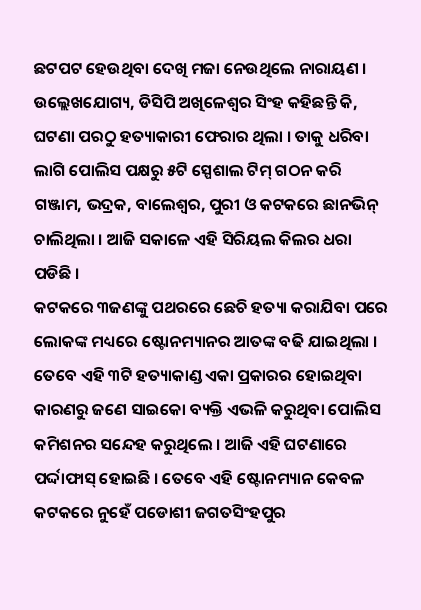ଛଟପଟ ହେଉଥିବା ଦେଖି ମଜା ନେଉଥିଲେ ନାରାୟଣ ।
ଉଲ୍ଲେଖଯୋଗ୍ୟ, ଡିସିପି ଅଖିଳେଶ୍ୱର ସିଂହ କହିଛନ୍ତି କି, ଘଟଣା ପରଠୁ ହତ୍ୟାକାରୀ ଫେରାର ଥିଲା । ତାକୁ ଧରିବା ଲାଗି ପୋଲିସ ପକ୍ଷରୁ ୫ଟି ସ୍ପେଶାଲ ଟିମ୍ ଗଠନ କରି ଗଞ୍ଜାମ, ଭଦ୍ରକ, ବାଲେଶ୍ୱର, ପୁରୀ ଓ କଟକରେ ଛାନଭିନ୍ ଚାଲିଥିଲା । ଆଜି ସକାଳେ ଏହି ସିରିୟଲ କିଲର ଧରା ପଡିଛି ।
କଟକରେ ୩ଜଣଙ୍କୁ ପଥରରେ ଛେଚି ହତ୍ୟା କରାଯିବା ପରେ ଲୋକଙ୍କ ମଧ୍ୟରେ ଷ୍ଟୋନମ୍ୟାନର ଆତଙ୍କ ବଢି ଯାଇଥିଲା । ତେବେ ଏହି ୩ଟି ହତ୍ୟାକାଣ୍ଡ ଏକା ପ୍ରକାରର ହୋଇଥିବା କାରଣରୁ ଜଣେ ସାଇକୋ ବ୍ୟକ୍ତି ଏଭଳି କରୁଥିବା ପୋଲିସ କମିଶନର ସନ୍ଦେହ କରୁଥିଲେ । ଆଜି ଏହି ଘଟଣାରେ ପର୍ଦ୍ଦାଫାସ୍ ହୋଇଛି । ତେବେ ଏହି ଷ୍ଟୋନମ୍ୟାନ କେବଳ କଟକରେ ନୁହେଁ ପଡୋଶୀ ଜଗତସିଂହପୁର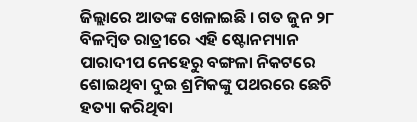ଜିଲ୍ଲାରେ ଆତଙ୍କ ଖେଳାଇଛି । ଗତ ଜୁନ ୨୮ ବିଳମ୍ବିତ ରାତ୍ରୀରେ ଏହି ଷ୍ଟୋନମ୍ୟାନ ପାରାଦୀପ ନେହେରୁ ବଙ୍ଗଳା ନିକଟରେ ଶୋଇଥିବା ଦୁଇ ଶ୍ରମିକଙ୍କୁ ପଥରରେ ଛେଚି ହତ୍ୟା କରିଥିବା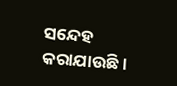ସନ୍ଦେହ କରାଯାଉଛି ।